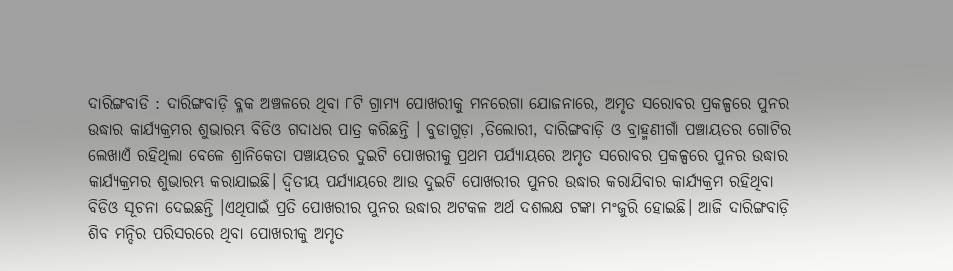ଦାରିଙ୍ଗବାଡି : ଦାରିଙ୍ଗବାଡ଼ି ବ୍ଳକ ଅଞ୍ଚଳରେ ଥିବା ୮ଟି ଗ୍ରାମ୍ୟ ପୋଖରୀକୁ ମନରେଗା ଯୋଜନାରେ, ଅମୃତ ସରୋବର ପ୍ରକଳ୍ପରେ ପୁନର ଉଦ୍ଧାର କାର୍ଯ୍ୟକ୍ରମର ଶୁଭାରମ୍ଭ ବିଡିଓ ଗଦାଧର ପାତ୍ର କରିଛନ୍ତି । ବୁଡାଗୁଡ଼ା ,ତିଲୋରୀ, ଦାରିଙ୍ଗବାଡ଼ି ଓ ବ୍ରାହ୍ମଣୀଗାଁ ପଞ୍ଚାୟତର ଗୋଟିର ଲେଖାଏଁ ରହିଥିଲା ବେଳେ ଶ୍ରାନିକେତା ପଞ୍ଚାୟତର ଦୁଇଟି ପୋଖରୀକୁ ପ୍ରଥମ ପର୍ଯ୍ୟାୟରେ ଅମୃତ ସରୋବର ପ୍ରକଳ୍ପରେ ପୁନର ଉଦ୍ଧାର କାର୍ଯ୍ୟକ୍ରମର ଶୁଭାରମ୍ଭ କରାଯାଇଛି। ଦ୍ୱିତୀୟ ପର୍ଯ୍ୟାୟରେ ଆଉ ଦୁଇଟି ପୋଖରୀର ପୁନର ଉଦ୍ଧାର କରାଯିବାର କାର୍ଯ୍ୟକ୍ରମ ରହିଥିବା ବିଡିଓ ସୂଚନା ଦେଇଛନ୍ତି ।ଏଥିପାଇଁ ପ୍ରତି ପୋଖରୀର ପୁନର ଉଦ୍ଧାର ଅଟକଳ ଅର୍ଥ ଦଶଲକ୍ଷ ଟଙ୍କା ମଂଜୁରି ହୋଇଛି। ଆଜି ଦାରିଙ୍ଗବାଡ଼ି ଶିବ ମନ୍ଦିର ପରିସରରେ ଥିବା ପୋଖରୀକୁ ଅମୃତ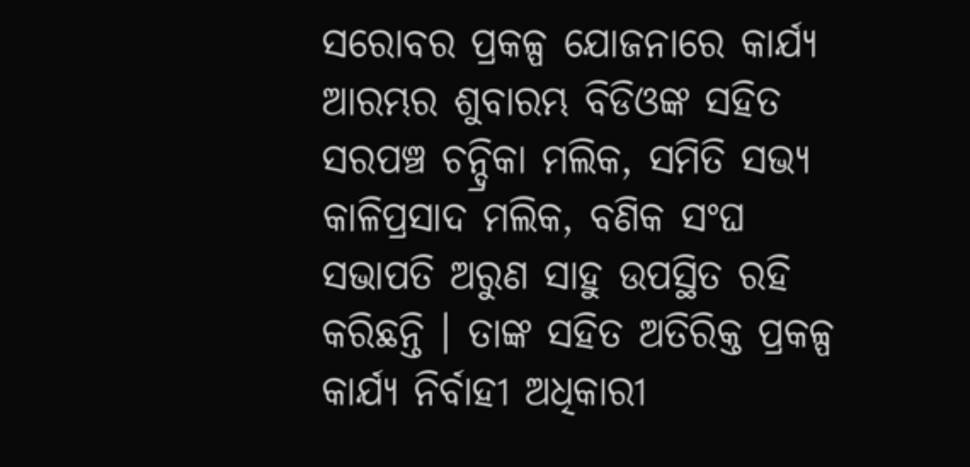ସରୋବର ପ୍ରକଳ୍ପ ଯୋଜନାରେ କାର୍ଯ୍ୟ ଆରମ୍ଭର ଶୁବାରମ୍ଭ ବିଡିଓଙ୍କ ସହିତ ସରପଞ୍ଚ ଚନ୍ଦ୍ରିକା ମଲିକ, ସମିତି ସଭ୍ୟ କାଳିପ୍ରସାଦ ମଲିକ, ବଣିକ ସଂଘ ସଭାପତି ଅରୁଣ ସାହୁ ଉପସ୍ଥିତ ରହି କରିଛନ୍ତି । ତାଙ୍କ ସହିତ ଅତିରିକ୍ତ ପ୍ରକଳ୍ପ କାର୍ଯ୍ୟ ନିର୍ବାହୀ ଅଧିକାରୀ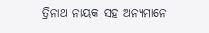ତ୍ରିନାଥ ନାୟକ ସହ ଅନ୍ୟମାନେ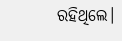ରହିଥିଲେ।